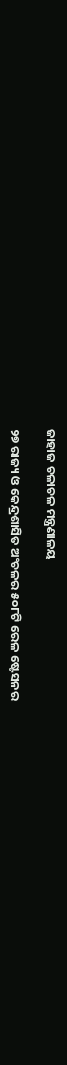ଜାହାଜ ଚଳାଚଳ ମନ୍ତ୍ରଣାଳୟ

୨୭ ରାଜ୍ୟ ଓ କେନ୍ଦ୍ରଶାସିତ ଅଂଚଳର ୫୦୮ଟି ରେଳ ଷ୍ଟେସନର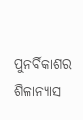ପୁନର୍ବିକାଶର ଶିଳାନ୍ୟାସ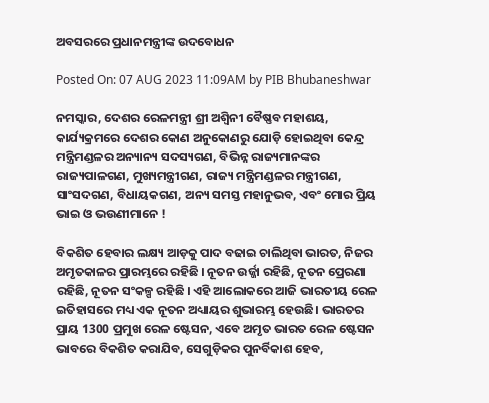ଅବସରରେ ପ୍ରଧାନମନ୍ତ୍ରୀଙ୍କ ଉଦବୋଧନ

Posted On: 07 AUG 2023 11:09AM by PIB Bhubaneshwar

ନମସ୍କାର, ଦେଶର ରେଳମନ୍ତ୍ରୀ ଶ୍ରୀ ଅଶ୍ୱିନୀ ବୈଷ୍ଣବ ମହାଶୟ, କାର୍ଯ୍ୟକ୍ରମରେ ଦେଶର କୋଣ ଅନୁକୋଣରୁ ଯୋଡ଼ି ହୋଇଥିବା କେନ୍ଦ୍ର ମନ୍ତ୍ରିମଣ୍ଡଳର ଅନ୍ୟାନ୍ୟ ସଦସ୍ୟଗଣ, ବିଭିନ୍ନ ରାଜ୍ୟମାନଙ୍କର ରାଜ୍ୟପାଳଗଣ, ମୁଖ୍ୟମନ୍ତ୍ରୀଗଣ, ରାଜ୍ୟ ମନ୍ତ୍ରିମଣ୍ଡଳର ମନ୍ତ୍ରୀଗଣ, ସାଂସଦଗଣ, ବିଧାୟକଗଣ, ଅନ୍ୟ ସମସ୍ତ ମହାନୁଭବ, ଏବଂ ମୋର ପ୍ରିୟ ଭାଇ ଓ ଭଉଣୀମାନେ !

ବିକଶିତ ହେବାର ଲକ୍ଷ୍ୟ ଆଡ଼କୁ ପାଦ ବଢାଇ ଚାଲିଥିବା ଭାରତ, ନିଜର ଅମୃତକାଳର ପ୍ରାରମ୍ଭରେ ରହିଛି । ନୂତନ ଉର୍ଜ୍ଜା ରହିଛି, ନୂତନ ପ୍ରେରଣା ରହିଛି, ନୂତନ ସଂକଳ୍ପ ରହିଛି । ଏହି ଆଲୋକରେ ଆଜି ଭାରତୀୟ ରେଳ ଇତିହାସରେ ମଧ୍ୟ ଏକ ନୂତନ ଅଧ୍ୟାୟର ଶୁଭାରମ୍ଭ ହେଉଛି। ଭାରତର ପ୍ରାୟ 1300 ପ୍ରମୁଖ ରେଳ ଷ୍ଟେସନ, ଏବେ ଅମୃତ ଭାରତ ରେଳ ଷ୍ଟେସନ ଭାବରେ ବିକଶିତ କରାଯିବ, ସେଗୁଡ଼ିକର ପୁନର୍ବିକାଶ ହେବ,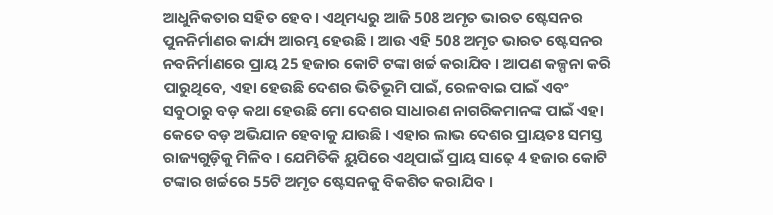ଆଧୁନିକତାର ସହିତ ହେବ । ଏଥିମଧ୍ୟରୁ ଆଜି 508 ଅମୃତ ଭାରତ ଷ୍ଟେସନର ପୁନନିର୍ମାଣର କାର୍ଯ୍ୟ ଆରମ୍ଭ ହେଉଛି । ଆଉ ଏହି 508 ଅମୃତ ଭାରତ ଷ୍ଟେସନର ନବନିର୍ମାଣରେ ପ୍ରାୟ 25 ହଜାର କୋଟି ଟଙ୍କା ଖର୍ଚ୍ଚ କରାଯିବ । ଆପଣ କଳ୍ପନା କରି ପାରୁଥିବେ, ଏହା ହେଉଛି ଦେଶର ଭିତିଭୂମି ପାଇଁ, ରେଳବାଇ ପାଇଁ ଏବଂ ସବୁଠାରୁ ବଡ଼ କଥା ହେଉଛି ମୋ ଦେଶର ସାଧାରଣ ନାଗରିକମାନଙ୍କ ପାଇଁ ଏହା କେତେ ବଡ଼ ଅଭିଯାନ ହେବାକୁ ଯାଉଛି । ଏହାର ଲାଭ ଦେଶର ପ୍ରାୟତଃ ସମସ୍ତ ରାଜ୍ୟଗୁଡ଼ିକୁ ମିଳିବ । ଯେମିତିକି ୟୁପିରେ ଏଥିପାଇଁ ପ୍ରାୟ ସାଢ଼େ 4 ହଜାର କୋଟି ଟଙ୍କାର ଖର୍ଚ୍ଚରେ 55ଟି ଅମୃତ ଷ୍ଟେସନକୁ ବିକଶିତ କରାଯିବ ।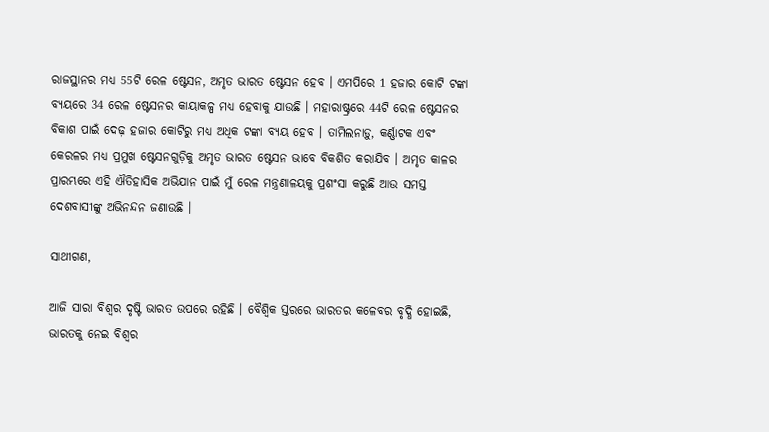ରାଜସ୍ଥାନର ମଧ୍ୟ 55ଟି ରେଳ ଷ୍ଟେସନ, ଅମୃତ ଭାରତ ଷ୍ଟେସନ ହେବ । ଏମପିରେ 1 ହଜାର କୋଟି ଟଙ୍କା ବ୍ୟୟରେ 34 ରେଳ ଷ୍ଟେସନର କାୟାକଳ୍ପ ମଧ୍ୟ ହେବାକୁ ଯାଉଛି । ମହାରାଷ୍ଟ୍ରରେ 44ଟି ରେଳ ଷ୍ଟେସନର ବିକାଶ ପାଇଁ ଦେଢ଼ ହଜାର କୋଟିରୁ ମଧ୍ୟ ଅଧିକ ଟଙ୍କା ବ୍ୟୟ ହେବ । ତାମିଲନାଡ଼ୁ, କର୍ଣ୍ଣାଟକ ଏବଂ କେରଳର ମଧ୍ୟ ପ୍ରମୁଖ ଷ୍ଟେସନଗୁଡ଼ିକୁ ଅମୃତ ଭାରତ ଷ୍ଟେସନ ଭାବେ ବିକଶିତ କରାଯିବ । ଅମୃତ କାଳର ପ୍ରାରମ୍ଭରେ ଏହି ଐତିହାସିକ ଅଭିଯାନ ପାଇଁ ମୁଁ ରେଳ ମନ୍ତ୍ରଣାଳୟକୁ ପ୍ରଶଂସା କରୁଛି ଆଉ ସମସ୍ତ ଦେଶବାସୀଙ୍କୁ ଅଭିନନ୍ଦନ ଜଣାଉଛି ।

ସାଥୀଗଣ,

ଆଜି ସାରା ବିଶ୍ୱର ଦୃଷ୍ଟି ଭାରତ ଉପରେ ରହିଛି । ବୈଶ୍ୱିକ ସ୍ତରରେ ଭାରତର କଳେବର ବୃଦ୍ଧି ହୋଇଛି, ଭାରତକୁ ନେଇ ବିଶ୍ୱର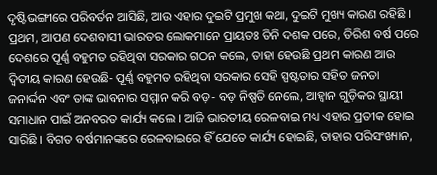ଦୃଷ୍ଟିଭଙ୍ଗୀରେ ପରିବର୍ତନ ଆସିଛି, ଆଉ ଏହାର ଦୁଇଟି ପ୍ରମୁଖ କଥା, ଦୁଇଟି ମୁଖ୍ୟ କାରଣ ରହିଛି । ପ୍ରଥମ, ଆପଣ ଦେଶବାସୀ ଭାରତର ଲୋକମାନେ ପ୍ରାୟତଃ ତିନି ଦଶକ ପରେ, ତିରିଶ ବର୍ଷ ପରେ ଦେଶରେ ପୂର୍ଣ୍ଣ ବହୁମତ ରହିଥିବା ସରକାର ଗଠନ କଲେ, ତାହା ହେଉଛି ପ୍ରଥମ କାରଣ ଆଉ ଦ୍ୱିତୀୟ କାରଣ ହେଉଛି- ପୂର୍ଣ୍ଣ ବହୁମତ ରହିଥିବା ସରକାର ସେହି ସ୍ପଷ୍ଟତାର ସହିତ ଜନତା ଜନାର୍ଦ୍ଦନ ଏବଂ ତାଙ୍କ ଭାବନାର ସମ୍ମାନ କରି ବଡ଼- ବଡ଼ ନିଷ୍ପତି ନେଲେ, ଆହ୍ୱାନ ଗୁଡ଼ିକର ସ୍ଥାୟୀ ସମାଧାନ ପାଇଁ ଅନବରତ କାର୍ଯ୍ୟ କଲେ । ଆଜି ଭାରତୀୟ ରେଳବାଇ ମଧ୍ୟ ଏହାର ପ୍ରତୀକ ହୋଇ ସାରିଛି । ବିଗତ ବର୍ଷମାନଙ୍କରେ ରେଳବାଇରେ ହିଁ ଯେତେ କାର୍ଯ୍ୟ ହୋଇଛି, ତାହାର ପରିସଂଖ୍ୟାନ,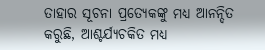ତାହାର ସୂଚନା ପ୍ରତ୍ୟେକଙ୍କୁ ମଧ୍ୟ ଆନନ୍ଦିତ କରୁଛି, ଆଶ୍ଚର୍ଯ୍ୟଚକିତ ମଧ୍ୟ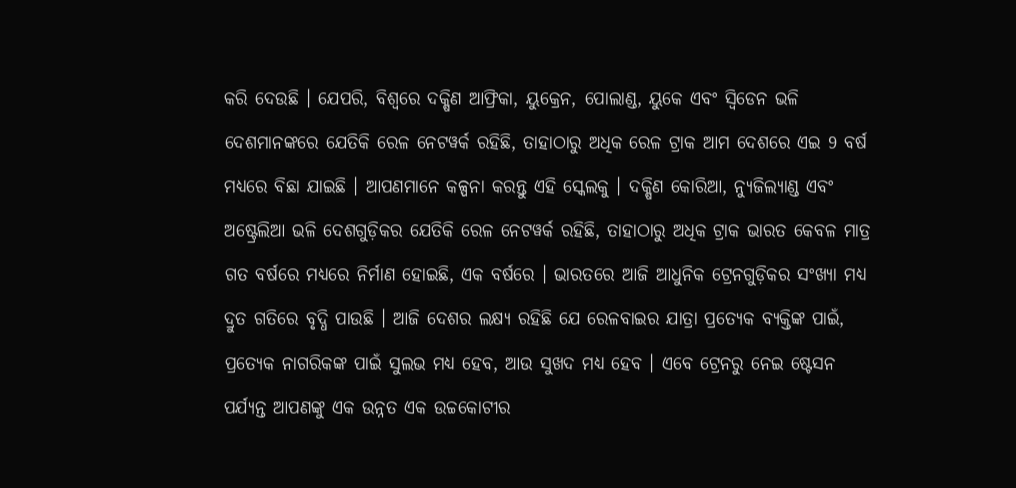କରି ଦେଉଛି । ଯେପରି, ବିଶ୍ୱରେ ଦକ୍ଷିଣ ଆଫ୍ରିକା, ୟୁକ୍ରେନ, ପୋଲାଣ୍ଡ, ୟୁକେ ଏବଂ ସ୍ୱିଡେନ ଭଳି ଦେଶମାନଙ୍କରେ ଯେତିକି ରେଳ ନେଟୱର୍କ ରହିଛି, ତାହାଠାରୁ ଅଧିକ ରେଳ ଟ୍ରାକ ଆମ ଦେଶରେ ଏଇ 9 ବର୍ଷ ମଧ୍ୟରେ ବିଛା ଯାଇଛି । ଆପଣମାନେ କଳ୍ପନା କରନ୍ତୁ ଏହି ସ୍କେଲକୁ । ଦକ୍ଷିଣ କୋରିଆ, ନ୍ୟୁଜିଲ୍ୟାଣ୍ଡ ଏବଂ ଅଷ୍ଟ୍ରେଲିଆ ଭଳି ଦେଶଗୁଡ଼ିକର ଯେତିକି ରେଳ ନେଟୱର୍କ ରହିଛି, ତାହାଠାରୁ ଅଧିକ ଟ୍ରାକ ଭାରତ କେବଳ ମାତ୍ର ଗତ ବର୍ଷରେ ମଧ୍ୟରେ ନିର୍ମାଣ ହୋଇଛି, ଏକ ବର୍ଷରେ । ଭାରତରେ ଆଜି ଆଧୁନିକ ଟ୍ରେନଗୁଡ଼ିକର ସଂଖ୍ୟା ମଧ୍ୟ ଦ୍ରୁତ ଗତିରେ ବୃଦ୍ଧି ପାଉଛି । ଆଜି ଦେଶର ଲକ୍ଷ୍ୟ ରହିଛି ଯେ ରେଳବାଇର ଯାତ୍ରା ପ୍ରତ୍ୟେକ ବ୍ୟକ୍ତିଙ୍କ ପାଇଁ, ପ୍ରତ୍ୟେକ ନାଗରିକଙ୍କ ପାଇଁ ସୁଲଭ ମଧ୍ୟ ହେବ, ଆଉ ସୁଖଦ ମଧ୍ୟ ହେବ । ଏବେ ଟ୍ରେନରୁ ନେଇ ଷ୍ଟେସନ ପର୍ଯ୍ୟନ୍ତ ଆପଣଙ୍କୁ ଏକ ଉନ୍ନତ ଏକ ଉଚ୍ଚକୋଟୀର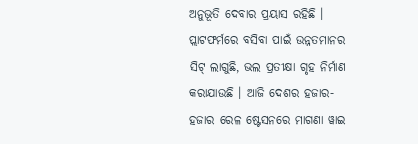ଅନୁଭୂତି ଦେବାର ପ୍ରୟାସ ରହିଛି । ପ୍ଲାଟଫର୍ମରେ ବସିବା ପାଇଁ ଉନ୍ନତମାନର ସିଟ୍ ଲାଗୁଛି, ଭଲ ପ୍ରତୀକ୍ଷା ଗୃହ ନିର୍ମାଣ କରାଯାଉଛି । ଆଜି ଦେଶର ହଜାର- ହଜାର ରେଳ ଷ୍ଟେସନରେ ମାଗଣା ୱାଇ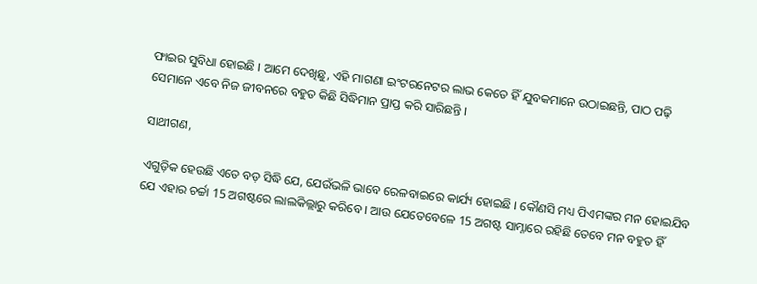ଫାଇର ସୁବିଧା ହୋଇଛି । ଆମେ ଦେଖିଛୁ, ଏହି ମାଗଣା ଇଂଟରନେଟର ଲାଭ କେତେ ହିଁ ଯୁବକମାନେ ଉଠାଇଛନ୍ତି, ପାଠ ପଢ଼ି ସେମାନେ ଏବେ ନିଜ ଜୀବନରେ ବହୁତ କିଛି ସିଦ୍ଧିମାନ ପ୍ରାପ୍ତ କରି ସାରିଛନ୍ତି ।

ସାଥୀଗଣ,

ଏଗୁଡ଼ିକ ହେଉଛି ଏତେ ବଡ଼ ସିଦ୍ଧି ଯେ, ଯେଉଁଭଳି ଭାବେ ରେଳବାଇରେ କାର୍ଯ୍ୟ ହୋଇଛି । କୌଣସି ମଧ୍ୟ ପିଏମଙ୍କର ମନ ହୋଇଯିବ ଯେ ଏହାର ଚର୍ଚ୍ଚା 15 ଅଗଷ୍ଟରେ ଲାଲକିଲ୍ଲାରୁ କରିବେ । ଆଉ ଯେତେବେଳେ 15 ଅଗଷ୍ଟ ସାମ୍ନାରେ ରହିଛି ତେବେ ମନ ବହୁତ ହିଁ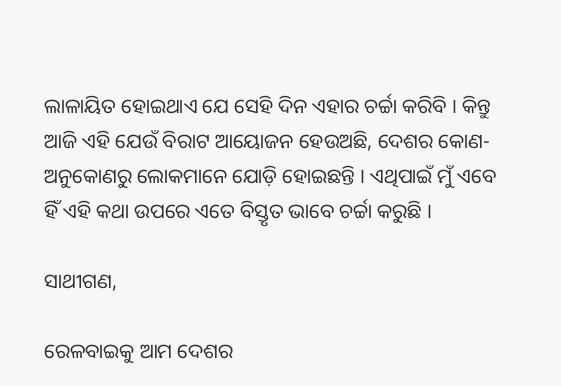ଲାଳାୟିତ ହୋଇଥାଏ ଯେ ସେହି ଦିନ ଏହାର ଚର୍ଚ୍ଚା କରିବି । କିନ୍ତୁ ଆଜି ଏହି ଯେଉଁ ବିରାଟ ଆୟୋଜନ ହେଉଅଛି, ଦେଶର କୋଣ- ଅନୁକୋଣରୁ ଲୋକମାନେ ଯୋଡ଼ି ହୋଇଛନ୍ତି । ଏଥିପାଇଁ ମୁଁ ଏବେ ହିଁ ଏହି କଥା ଉପରେ ଏତେ ବିସ୍ତୃତ ଭାବେ ଚର୍ଚ୍ଚା କରୁଛି ।

ସାଥୀଗଣ,

ରେଳବାଇକୁ ଆମ ଦେଶର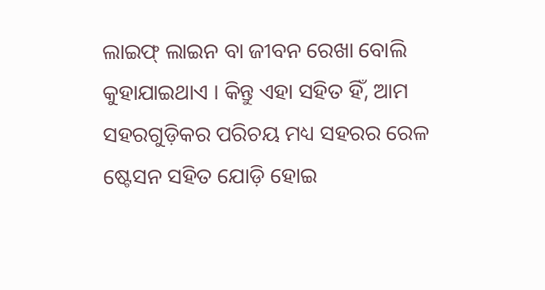ଲାଇଫ୍ ଲାଇନ ବା ଜୀବନ ରେଖା ବୋଲି କୁହାଯାଇଥାଏ । କିନ୍ତୁ ଏହା ସହିତ ହିଁ, ଆମ ସହରଗୁଡ଼ିକର ପରିଚୟ ମଧ୍ୟ ସହରର ରେଳ ଷ୍ଟେସନ ସହିତ ଯୋଡ଼ି ହୋଇ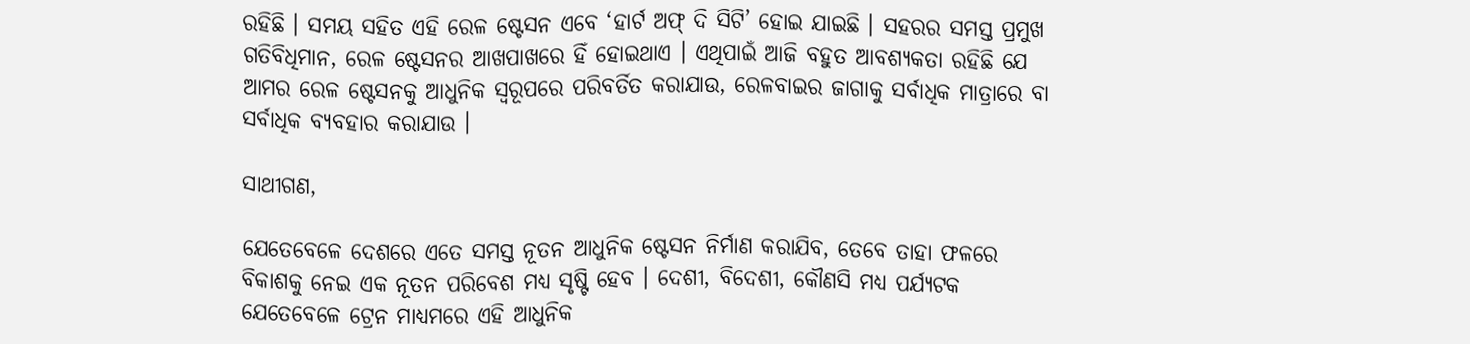ରହିଛି । ସମୟ ସହିତ ଏହି ରେଳ ଷ୍ଟେସନ ଏବେ ‘ହାର୍ଟ ଅଫ୍ ଦି ସିଟି’ ହୋଇ ଯାଇଛି । ସହରର ସମସ୍ତ ପ୍ରମୁଖ ଗତିବିଧିମାନ, ରେଳ ଷ୍ଟେସନର ଆଖପାଖରେ ହିଁ ହୋଇଥାଏ । ଏଥିପାଇଁ ଆଜି ବହୁତ ଆବଶ୍ୟକତା ରହିଛି ଯେ ଆମର ରେଳ ଷ୍ଟେସନକୁ ଆଧୁନିକ ସ୍ୱରୂପରେ ପରିବର୍ତିତ କରାଯାଉ, ରେଳବାଇର ଜାଗାକୁ ସର୍ବାଧିକ ମାତ୍ରାରେ ବା ସର୍ବାଧିକ ବ୍ୟବହାର କରାଯାଉ ।

ସାଥୀଗଣ,

ଯେତେବେଳେ ଦେଶରେ ଏତେ ସମସ୍ତ ନୂତନ ଆଧୁନିକ ଷ୍ଟେସନ ନିର୍ମାଣ କରାଯିବ, ତେବେ ତାହା ଫଳରେ ବିକାଶକୁ ନେଇ ଏକ ନୂତନ ପରିବେଶ ମଧ୍ୟ ସୃଷ୍ଟି ହେବ । ଦେଶୀ, ବିଦେଶୀ, କୌଣସି ମଧ୍ୟ ପର୍ଯ୍ୟଟକ ଯେତେବେଳେ ଟ୍ରେନ ମାଧ୍ୟମରେ ଏହି ଆଧୁନିକ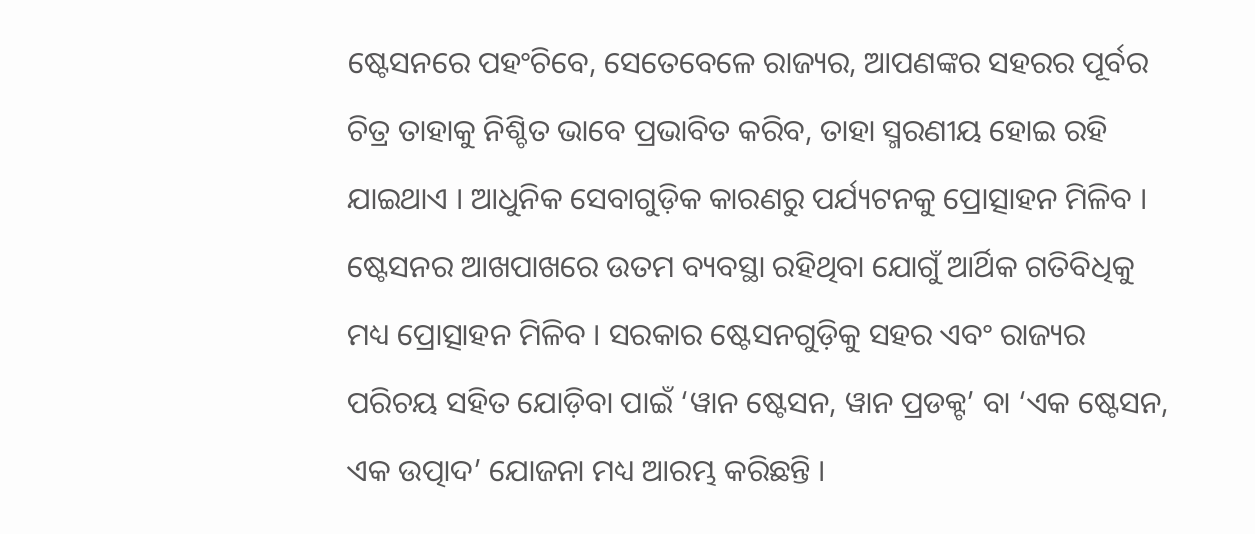ଷ୍ଟେସନରେ ପହଂଚିବେ, ସେତେବେଳେ ରାଜ୍ୟର, ଆପଣଙ୍କର ସହରର ପୂର୍ବର ଚିତ୍ର ତାହାକୁ ନିଶ୍ଚିତ ଭାବେ ପ୍ରଭାବିତ କରିବ, ତାହା ସ୍ମରଣୀୟ ହୋଇ ରହି ଯାଇଥାଏ । ଆଧୁନିକ ସେବାଗୁଡ଼ିକ କାରଣରୁ ପର୍ଯ୍ୟଟନକୁ ପ୍ରୋତ୍ସାହନ ମିଳିବ । ଷ୍ଟେସନର ଆଖପାଖରେ ଉତମ ବ୍ୟବସ୍ଥା ରହିଥିବା ଯୋଗୁଁ ଆର୍ଥିକ ଗତିବିଧିକୁ ମଧ୍ୟ ପ୍ରୋତ୍ସାହନ ମିଳିବ । ସରକାର ଷ୍ଟେସନଗୁଡ଼ିକୁ ସହର ଏବଂ ରାଜ୍ୟର ପରିଚୟ ସହିତ ଯୋଡ଼ିବା ପାଇଁ ‘ୱାନ ଷ୍ଟେସନ, ୱାନ ପ୍ରଡକ୍ଟ’ ବା ‘ଏକ ଷ୍ଟେସନ, ଏକ ଉତ୍ପାଦ’ ଯୋଜନା ମଧ୍ୟ ଆରମ୍ଭ କରିଛନ୍ତି ।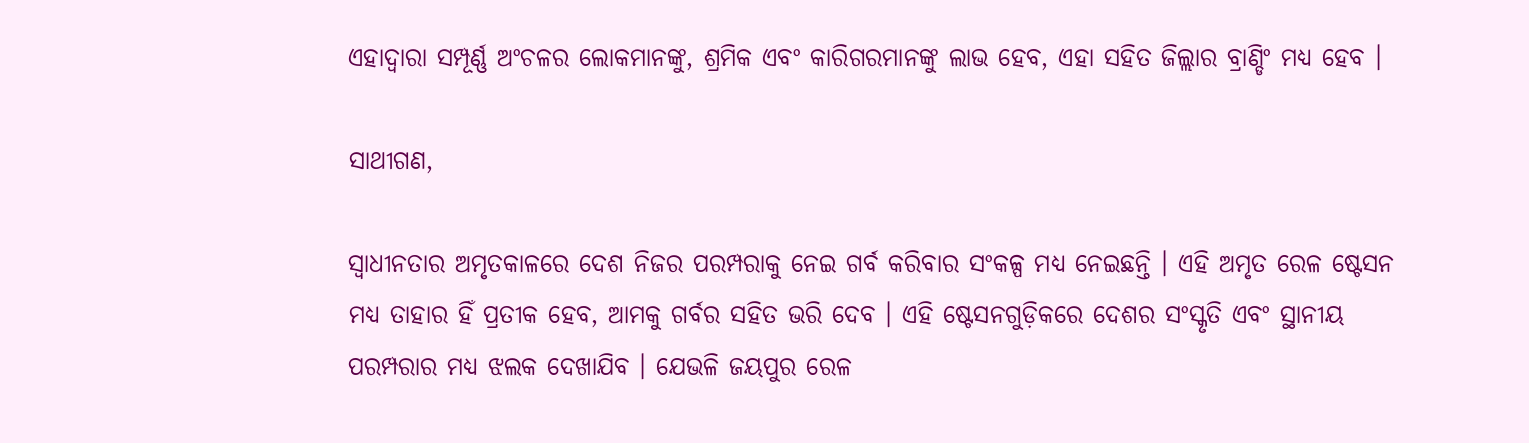ଏହାଦ୍ୱାରା ସମ୍ପୂର୍ଣ୍ଣ ଅଂଚଳର ଲୋକମାନଙ୍କୁ, ଶ୍ରମିକ ଏବଂ କାରିଗରମାନଙ୍କୁ ଲାଭ ହେବ, ଏହା ସହିତ ଜିଲ୍ଲାର ବ୍ରାଣ୍ଡିଂ ମଧ୍ୟ ହେବ ।

ସାଥୀଗଣ,

ସ୍ୱାଧୀନତାର ଅମୃତକାଳରେ ଦେଶ ନିଜର ପରମ୍ପରାକୁ ନେଇ ଗର୍ବ କରିବାର ସଂକଳ୍ପ ମଧ୍ୟ ନେଇଛନ୍ତି । ଏହି ଅମୃତ ରେଳ ଷ୍ଟେସନ ମଧ୍ୟ ତାହାର ହିଁ ପ୍ରତୀକ ହେବ, ଆମକୁ ଗର୍ବର ସହିତ ଭରି ଦେବ । ଏହି ଷ୍ଟେସନଗୁଡ଼ିକରେ ଦେଶର ସଂସ୍କୃତି ଏବଂ ସ୍ଥାନୀୟ ପରମ୍ପରାର ମଧ୍ୟ ଝଲକ ଦେଖାଯିବ । ଯେଭଳି ଜୟପୁର ରେଳ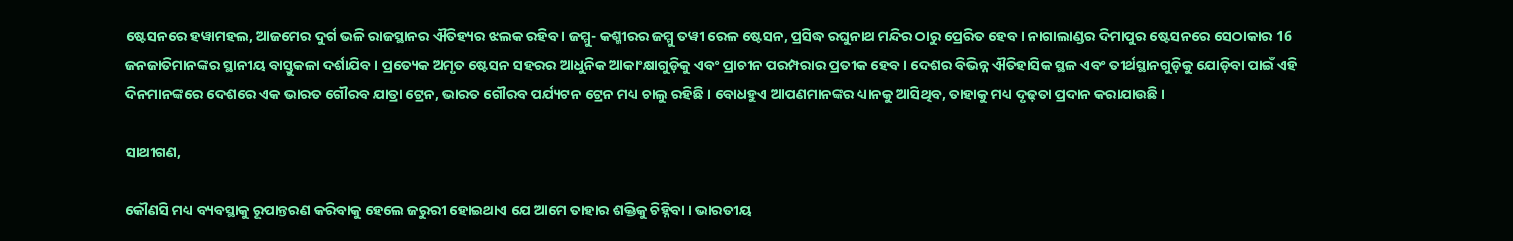ଷ୍ଟେସନରେ ହୱାମହଲ, ଆଜମେର ଦୁର୍ଗ ଭଳି ରାଜସ୍ଥାନର ଐତିହ୍ୟର ଝଲକ ରହିବ । ଜମ୍ମୁ- କଶ୍ମୀରର ଜମ୍ମୁ ତୱୀ ରେଳ ଷ୍ଟେସନ, ପ୍ରସିଦ୍ଧ ରଘୁନାଥ ମନ୍ଦିର ଠାରୁ ପ୍ରେରିତ ହେବ । ନାଗାଲାଣ୍ଡର ଦିମାପୁର ଷ୍ଟେସନରେ ସେଠାକାର 16 ଜନଜାତିମାନଙ୍କର ସ୍ଥାନୀୟ ବାସ୍ତୁକଳା ଦର୍ଶାଯିବ । ପ୍ରତ୍ୟେକ ଅମୃତ ଷ୍ଟେସନ ସହରର ଆଧୁନିକ ଆକାଂକ୍ଷାଗୁଡ଼ିକୁ ଏବଂ ପ୍ରାଚୀନ ପରମ୍ପରାର ପ୍ରତୀକ ହେବ । ଦେଶର ବିଭିନ୍ନ ଐତିହାସିକ ସ୍ଥଳ ଏବଂ ତୀର୍ଥସ୍ଥାନଗୁଡ଼ିକୁ ଯୋଡ଼ିବା ପାଇଁ ଏହି ଦିନମାନଙ୍କରେ ଦେଶରେ ଏକ ଭାରତ ଗୌରବ ଯାତ୍ରା ଟ୍ରେନ, ଭାରତ ଗୌରବ ପର୍ଯ୍ୟଟନ ଟ୍ରେନ ମଧ୍ୟ ଚାଲୁ ରହିଛି । ବୋଧହୁଏ ଆପଣମାନଙ୍କର ଧ୍ୟାନକୁ ଆସିଥିବ, ତାହାକୁ ମଧ୍ୟ ଦୃଢ଼ତା ପ୍ରଦାନ କରାଯାଉଛି ।

ସାଥୀଗଣ,

କୌଣସି ମଧ୍ୟ ବ୍ୟବସ୍ଥାକୁ ରୂପାନ୍ତରଣ କରିବାକୁ ହେଲେ ଜରୁରୀ ହୋଇଥାଏ ଯେ ଆମେ ତାହାର ଶକ୍ତିକୁ ଚିହ୍ନିବା । ଭାରତୀୟ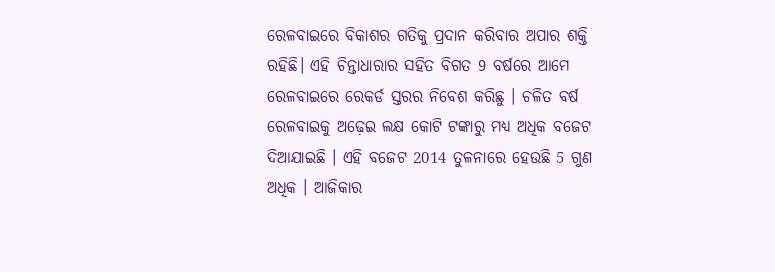ରେଳବାଇରେ ବିକାଶର ଗତିକୁ ପ୍ରଦାନ କରିବାର ଅପାର ଶକ୍ତି ରହିଛି। ଏହି ଚିନ୍ତାଧାରାର ସହିତ ବିଗତ 9 ବର୍ଷରେ ଆମେ ରେଳବାଇରେ ରେକର୍ଡ ସ୍ତରର ନିବେଶ କରିଛୁ । ଚଳିତ ବର୍ଷ ରେଳବାଇକୁ ଅଢ଼େଇ ଲକ୍ଷ କୋଟି ଟଙ୍କାରୁ ମଧ୍ୟ ଅଧିକ ବଜେଟ ଦିଆଯାଇଛି । ଏହି ବଜେଟ 2014 ତୁଳନାରେ ହେଉଛି 5 ଗୁଣ ଅଧିକ । ଆଜିକାର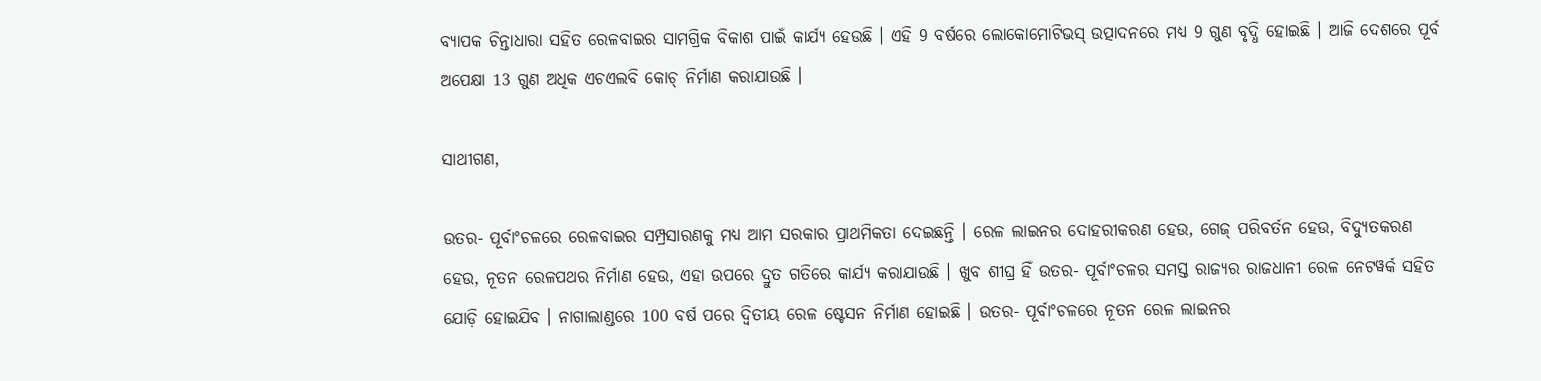ବ୍ୟାପକ ଚିନ୍ତାଧାରା ସହିତ ରେଳବାଇର ସାମଗ୍ରିକ ବିକାଶ ପାଇଁ କାର୍ଯ୍ୟ ହେଉଛି । ଏହି 9 ବର୍ଷରେ ଲୋକୋମୋଟିଭସ୍ ଉତ୍ପାଦନରେ ମଧ୍ୟ 9 ଗୁଣ ବୃଦ୍ଧି ହୋଇଛି । ଆଜି ଦେଶରେ ପୂର୍ବ ଅପେକ୍ଷା 13 ଗୁଣ ଅଧିକ ଏଚଏଲବି କୋଚ୍ ନିର୍ମାଣ କରାଯାଉଛି ।

ସାଥୀଗଣ,

ଉତର- ପୂର୍ବାଂଚଳରେ ରେଳବାଇର ସମ୍ପ୍ରସାରଣକୁ ମଧ୍ୟ ଆମ ସରକାର ପ୍ରାଥମିକତା ଦେଇଛନ୍ତି । ରେଳ ଲାଇନର ଦୋହରୀକରଣ ହେଉ, ଗେଜ୍ ପରିବର୍ତନ ହେଉ, ବିଦ୍ୟୁତକରଣ ହେଉ, ନୂତନ ରେଳପଥର ନିର୍ମାଣ ହେଉ, ଏହା ଉପରେ ଦ୍ରୁତ ଗତିରେ କାର୍ଯ୍ୟ କରାଯାଉଛି । ଖୁବ ଶୀଘ୍ର ହିଁ ଉତର- ପୂର୍ବାଂଚଳର ସମସ୍ତ ରାଜ୍ୟର ରାଜଧାନୀ ରେଳ ନେଟୱର୍କ ସହିତ ଯୋଡ଼ି ହୋଇଯିବ । ନାଗାଲାଣ୍ଡରେ 100 ବର୍ଷ ପରେ ଦ୍ୱିତୀୟ ରେଳ ଷ୍ଟେସନ ନିର୍ମାଣ ହୋଇଛି । ଉତର- ପୂର୍ବାଂଚଳରେ ନୂତନ ରେଳ ଲାଇନର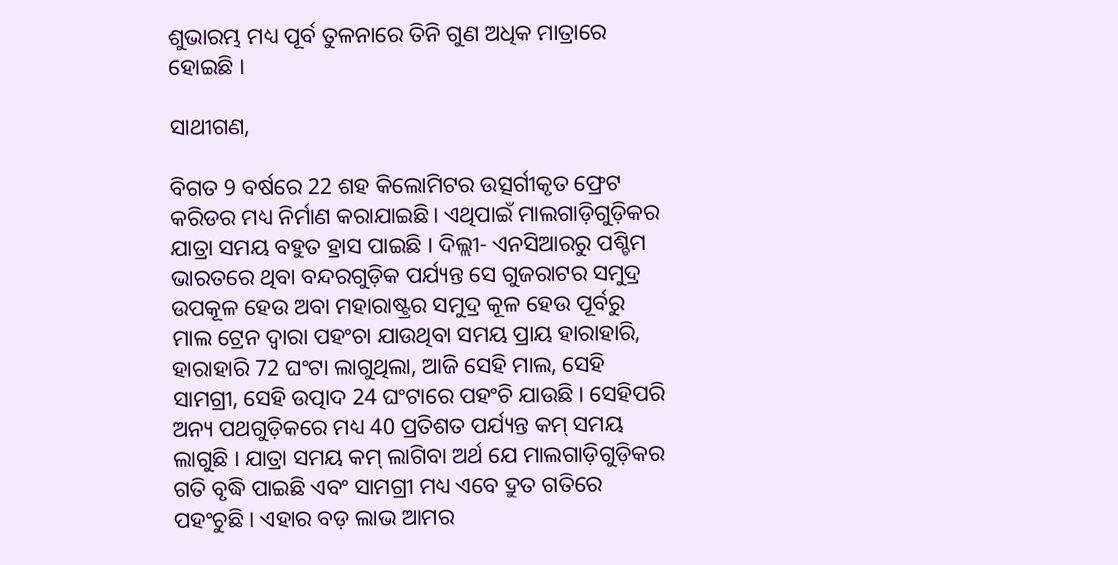ଶୁଭାରମ୍ଭ ମଧ୍ୟ ପୂର୍ବ ତୁଳନାରେ ତିନି ଗୁଣ ଅଧିକ ମାତ୍ରାରେ ହୋଇଛି ।

ସାଥୀଗଣ,

ବିଗତ 9 ବର୍ଷରେ 22 ଶହ କିଲୋମିଟର ଉତ୍ସର୍ଗୀକୃତ ଫ୍ରେଟ କରିଡର ମଧ୍ୟ ନିର୍ମାଣ କରାଯାଇଛି। ଏଥିପାଇଁ ମାଲଗାଡ଼ିଗୁଡ଼ିକର ଯାତ୍ରା ସମୟ ବହୁତ ହ୍ରାସ ପାଇଛି । ଦିଲ୍ଲୀ- ଏନସିଆରରୁ ପଶ୍ଚିମ ଭାରତରେ ଥିବା ବନ୍ଦରଗୁଡ଼ିକ ପର୍ଯ୍ୟନ୍ତ ସେ ଗୁଜରାଟର ସମୁଦ୍ର ଉପକୂଳ ହେଉ ଅବା ମହାରାଷ୍ଟ୍ରର ସମୁଦ୍ର କୂଳ ହେଉ ପୂର୍ବରୁ ମାଲ ଟ୍ରେନ ଦ୍ୱାରା ପହଂଚା ଯାଉଥିବା ସମୟ ପ୍ରାୟ ହାରାହାରି, ହାରାହାରି 72 ଘଂଟା ଲାଗୁଥିଲା, ଆଜି ସେହି ମାଲ, ସେହି ସାମଗ୍ରୀ, ସେହି ଉତ୍ପାଦ 24 ଘଂଟାରେ ପହଂଚି ଯାଉଛି । ସେହିପରି ଅନ୍ୟ ପଥଗୁଡ଼ିକରେ ମଧ୍ୟ 40 ପ୍ରତିଶତ ପର୍ଯ୍ୟନ୍ତ କମ୍ ସମୟ ଲାଗୁଛି । ଯାତ୍ରା ସମୟ କମ୍ ଲାଗିବା ଅର୍ଥ ଯେ ମାଲଗାଡ଼ିଗୁଡ଼ିକର ଗତି ବୃଦ୍ଧି ପାଇଛି ଏବଂ ସାମଗ୍ରୀ ମଧ୍ୟ ଏବେ ଦ୍ରୁତ ଗତିରେ ପହଂଚୁଛି । ଏହାର ବଡ଼ ଲାଭ ଆମର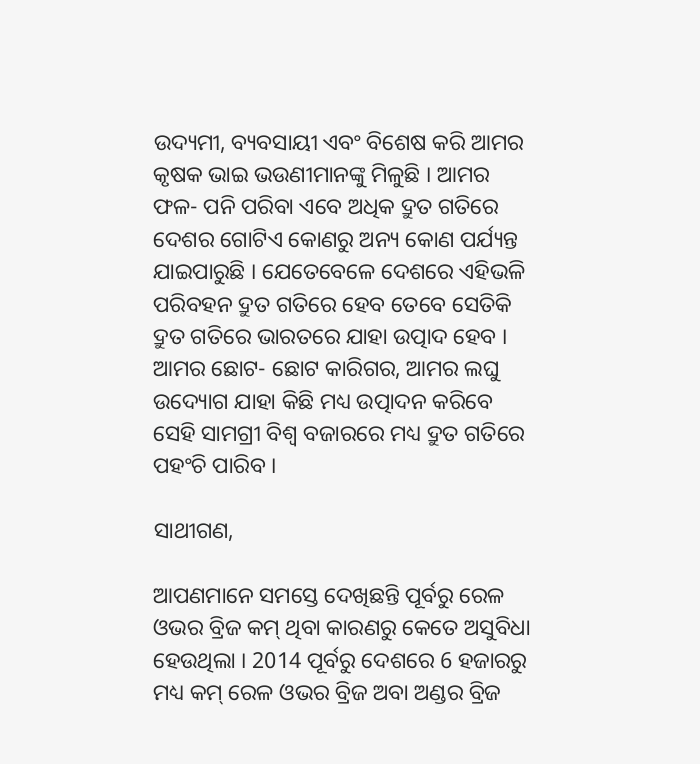ଉଦ୍ୟମୀ, ବ୍ୟବସାୟୀ ଏବଂ ବିଶେଷ କରି ଆମର କୃଷକ ଭାଇ ଭଉଣୀମାନଙ୍କୁ ମିଳୁଛି । ଆମର ଫଳ- ପନି ପରିବା ଏବେ ଅଧିକ ଦ୍ରୁତ ଗତିରେ ଦେଶର ଗୋଟିଏ କୋଣରୁ ଅନ୍ୟ କୋଣ ପର୍ଯ୍ୟନ୍ତ ଯାଇପାରୁଛି । ଯେତେବେଳେ ଦେଶରେ ଏହିଭଳି ପରିବହନ ଦ୍ରୁତ ଗତିରେ ହେବ ତେବେ ସେତିକି ଦ୍ରୁତ ଗତିରେ ଭାରତରେ ଯାହା ଉତ୍ପାଦ ହେବ । ଆମର ଛୋଟ- ଛୋଟ କାରିଗର, ଆମର ଲଘୁ ଉଦ୍ୟୋଗ ଯାହା କିଛି ମଧ୍ୟ ଉତ୍ପାଦନ କରିବେ ସେହି ସାମଗ୍ରୀ ବିଶ୍ୱ ବଜାରରେ ମଧ୍ୟ ଦ୍ରୁତ ଗତିରେ ପହଂଚି ପାରିବ ।

ସାଥୀଗଣ,

ଆପଣମାନେ ସମସ୍ତେ ଦେଖିଛନ୍ତି ପୂର୍ବରୁ ରେଳ ଓଭର ବ୍ରିଜ କମ୍ ଥିବା କାରଣରୁ କେତେ ଅସୁବିଧା ହେଉଥିଲା । 2014 ପୂର୍ବରୁ ଦେଶରେ 6 ହଜାରରୁ ମଧ୍ୟ କମ୍ ରେଳ ଓଭର ବ୍ରିଜ ଅବା ଅଣ୍ଡର ବ୍ରିଜ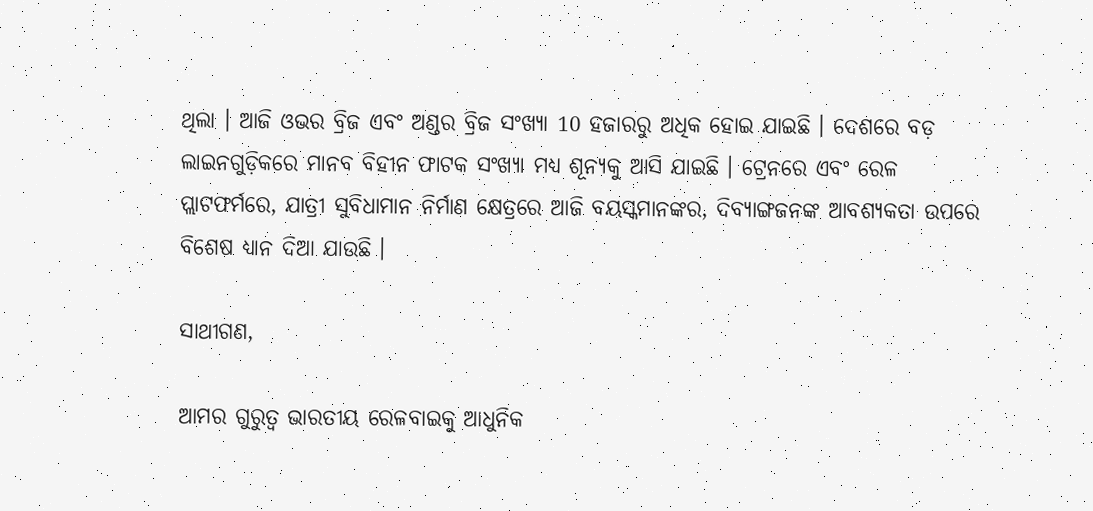ଥିଲା । ଆଜି ଓଭର ବ୍ରିଜ ଏବଂ ଅଣ୍ଡର ବ୍ରିଜ ସଂଖ୍ୟା 10 ହଜାରରୁ ଅଧିକ ହୋଇ ଯାଇଛି । ଦେଶରେ ବଡ଼ ଲାଇନଗୁଡ଼ିକରେ ମାନବ ବିହୀନ ଫାଟକ ସଂଖ୍ୟା ମଧ୍ୟ ଶୂନ୍ୟକୁ ଆସି ଯାଇଛି । ଟ୍ରେନରେ ଏବଂ ରେଳ ପ୍ଲାଟଫର୍ମରେ, ଯାତ୍ରୀ ସୁବିଧାମାନ ନିର୍ମାଣ କ୍ଷେତ୍ରରେ ଆଜି ବୟସ୍କମାନଙ୍କର, ଦିବ୍ୟାଙ୍ଗଜନଙ୍କ ଆବଶ୍ୟକତା ଉପରେ ବିଶେଷ ଧ୍ୟାନ ଦିଆ ଯାଉଛି ।

ସାଥୀଗଣ,

ଆମର ଗୁରୁତ୍ୱ ଭାରତୀୟ ରେଳବାଇକୁ ଆଧୁନିକ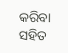କରିବା ସହିତ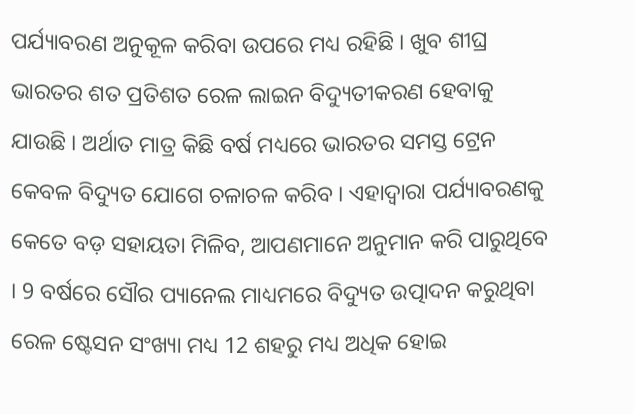ପର୍ଯ୍ୟାବରଣ ଅନୁକୂଳ କରିବା ଉପରେ ମଧ୍ୟ ରହିଛି । ଖୁବ ଶୀଘ୍ର ଭାରତର ଶତ ପ୍ରତିଶତ ରେଳ ଲାଇନ ବିଦ୍ୟୁତୀକରଣ ହେବାକୁ ଯାଉଛି । ଅର୍ଥାତ ମାତ୍ର କିଛି ବର୍ଷ ମଧ୍ୟରେ ଭାରତର ସମସ୍ତ ଟ୍ରେନ କେବଳ ବିଦ୍ୟୁତ ଯୋଗେ ଚଳାଚଳ କରିବ । ଏହାଦ୍ୱାରା ପର୍ଯ୍ୟାବରଣକୁ କେତେ ବଡ଼ ସହାୟତା ମିଳିବ, ଆପଣମାନେ ଅନୁମାନ କରି ପାରୁଥିବେ । 9 ବର୍ଷରେ ସୌର ପ୍ୟାନେଲ ମାଧ୍ୟମରେ ବିଦ୍ୟୁତ ଉତ୍ପାଦନ କରୁଥିବା ରେଳ ଷ୍ଟେସନ ସଂଖ୍ୟା ମଧ୍ୟ 12 ଶହରୁ ମଧ୍ୟ ଅଧିକ ହୋଇ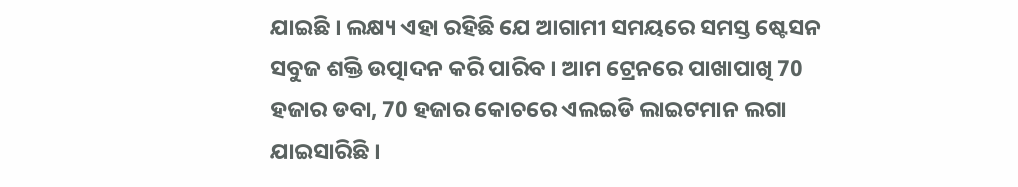ଯାଇଛି । ଲକ୍ଷ୍ୟ ଏହା ରହିଛି ଯେ ଆଗାମୀ ସମୟରେ ସମସ୍ତ ଷ୍ଟେସନ ସବୁଜ ଶକ୍ତି ଉତ୍ପାଦନ କରି ପାରିବ । ଆମ ଟ୍ରେନରେ ପାଖାପାଖି 70 ହଜାର ଡବା, 70 ହଜାର କୋଚରେ ଏଲଇଡି ଲାଇଟମାନ ଲଗା ଯାଇସାରିଛି ।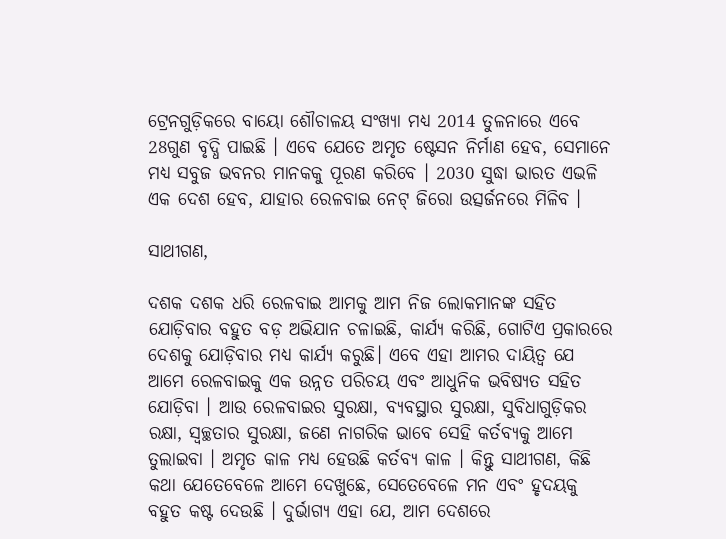ଟ୍ରେନଗୁଡ଼ିକରେ ବାୟୋ ଶୌଚାଳୟ ସଂଖ୍ୟା ମଧ୍ୟ 2014 ତୁଳନାରେ ଏବେ 28ଗୁଣ ବୃଦ୍ଧି ପାଇଛି । ଏବେ ଯେତେ ଅମୃତ ଷ୍ଟେସନ ନିର୍ମାଣ ହେବ, ସେମାନେ ମଧ୍ୟ ସବୁଜ ଭବନର ମାନକକୁ ପୂରଣ କରିବେ । 2030 ସୁଦ୍ଧା ଭାରତ ଏଭଳି ଏକ ଦେଶ ହେବ, ଯାହାର ରେଳବାଇ ନେଟ୍ ଜିରୋ ଉତ୍ସର୍ଜନରେ ମିଳିବ ।

ସାଥୀଗଣ,

ଦଶକ ଦଶକ ଧରି ରେଳବାଇ ଆମକୁ ଆମ ନିଜ ଲୋକମାନଙ୍କ ସହିତ ଯୋଡ଼ିବାର ବହୁତ ବଡ଼ ଅଭିଯାନ ଚଳାଇଛି, କାର୍ଯ୍ୟ କରିଛି, ଗୋଟିଏ ପ୍ରକାରରେ ଦେଶକୁ ଯୋଡ଼ିବାର ମଧ୍ୟ କାର୍ଯ୍ୟ କରୁଛି। ଏବେ ଏହା ଆମର ଦାୟିତ୍ୱ ଯେ ଆମେ ରେଳବାଇକୁ ଏକ ଉନ୍ନତ ପରିଚୟ ଏବଂ ଆଧୁନିକ ଭବିଷ୍ୟତ ସହିତ ଯୋଡ଼ିବା । ଆଉ ରେଳବାଇର ସୁରକ୍ଷା, ବ୍ୟବସ୍ଥାର ସୁରକ୍ଷା, ସୁବିଧାଗୁଡ଼ିକର ରକ୍ଷା, ସ୍ୱଚ୍ଛତାର ସୁରକ୍ଷା, ଜଣେ ନାଗରିକ ଭାବେ ସେହି କର୍ତବ୍ୟକୁ ଆମେ ତୁଲାଇବା । ଅମୃତ କାଳ ମଧ୍ୟ ହେଉଛି କର୍ତବ୍ୟ କାଳ । କିନ୍ତୁ ସାଥୀଗଣ, କିଛି କଥା ଯେତେବେଳେ ଆମେ ଦେଖୁଛେ, ସେତେବେଳେ ମନ ଏବଂ ହୃଦୟକୁ ବହୁତ କଷ୍ଟ ଦେଉଛି । ଦୁର୍ଭାଗ୍ୟ ଏହା ଯେ, ଆମ ଦେଶରେ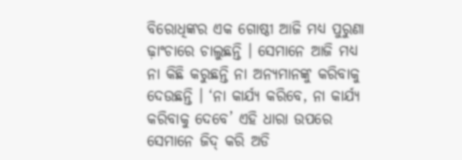ବିରୋଧିଙ୍କର ଏକ ଗୋଷ୍ଠୀ ଆଜି ମଧ୍ୟ ପୁରୁଣା ଢ଼ାଂଚାରେ ଚାଲୁଛନ୍ତି । ସେମାନେ ଆଜି ମଧ୍ୟ ନା କିଛି କରୁଛନ୍ତି ନା ଅନ୍ୟମାନଙ୍କୁ କରିବାକୁ ଦେଉଛନ୍ତି । ‘ନା କାର୍ଯ୍ୟ କରିବେ, ନା କାର୍ଯ୍ୟ କରିବାକୁ ଦେବେ’ ଏହି ଧାରା ଉପରେ ସେମାନେ ଜିଦ୍ କରି ଅଡି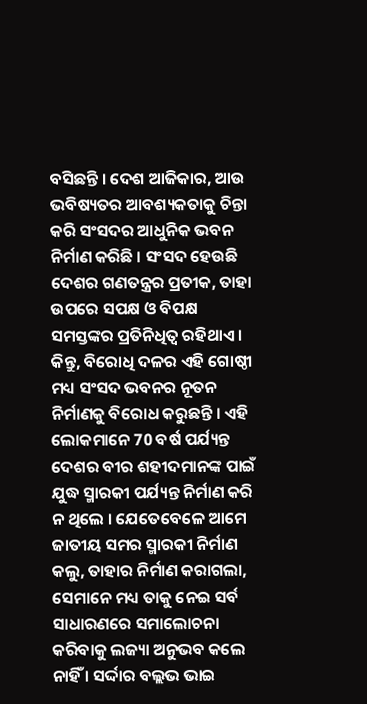ବସିଛନ୍ତି । ଦେଶ ଆଜିକାର, ଆଉ ଭବିଷ୍ୟତର ଆବଶ୍ୟକତାକୁ ଚିନ୍ତା କରି ସଂସଦର ଆଧୁନିକ ଭବନ ନିର୍ମାଣ କରିଛି । ସଂସଦ ହେଉଛି ଦେଶର ଗଣତନ୍ତ୍ରର ପ୍ରତୀକ, ତାହା ଉପରେ ସପକ୍ଷ ଓ ବିପକ୍ଷ ସମସ୍ତଙ୍କର ପ୍ରତିନିଧିତ୍ୱ ରହିଥାଏ । କିନ୍ତୁ, ବିରୋଧି ଦଳର ଏହି ଗୋଷ୍ଠୀ ମଧ୍ୟ ସଂସଦ ଭବନର ନୂତନ ନିର୍ମାଣକୁ ବିରୋଧ କରୁଛନ୍ତି । ଏହି ଲୋକମାନେ 70 ବର୍ଷ ପର୍ଯ୍ୟନ୍ତ ଦେଶର ବୀର ଶହୀଦମାନଙ୍କ ପାଇଁ ଯୁଦ୍ଧ ସ୍ମାରକୀ ପର୍ଯ୍ୟନ୍ତ ନିର୍ମାଣ କରି ନ ଥିଲେ । ଯେତେବେଳେ ଆମେ ଜାତୀୟ ସମର ସ୍ମାରକୀ ନିର୍ମାଣ କଲୁ, ତାହାର ନିର୍ମାଣ କରାଗଲା, ସେମାନେ ମଧ୍ୟ ତାକୁ ନେଇ ସର୍ବ ସାଧାରଣରେ ସମାଲୋଚନା କରିବାକୁ ଲଜ୍ୟା ଅନୁଭବ କଲେ ନାହିଁ । ସର୍ଦ୍ଦାର ବଲ୍ଲଭ ଭାଇ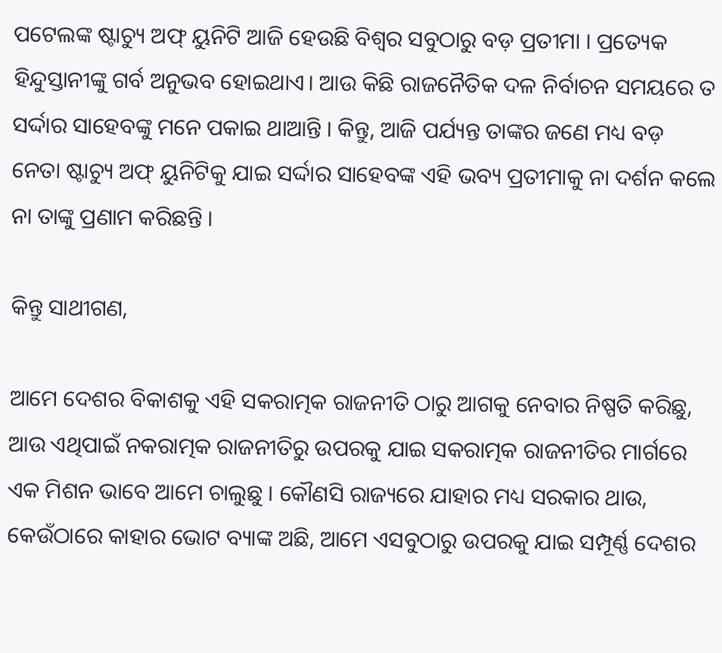ପଟେଲଙ୍କ ଷ୍ଟାଚ୍ୟୁ ଅଫ୍ ୟୁନିଟି ଆଜି ହେଉଛି ବିଶ୍ୱର ସବୁଠାରୁ ବଡ଼ ପ୍ରତୀମା । ପ୍ରତ୍ୟେକ ହିନ୍ଦୁସ୍ତାନୀଙ୍କୁ ଗର୍ବ ଅନୁଭବ ହୋଇଥାଏ। ଆଉ କିଛି ରାଜନୈତିକ ଦଳ ନିର୍ବାଚନ ସମୟରେ ତ ସର୍ଦ୍ଦାର ସାହେବଙ୍କୁ ମନେ ପକାଇ ଥାଆନ୍ତି । କିନ୍ତୁ, ଆଜି ପର୍ଯ୍ୟନ୍ତ ତାଙ୍କର ଜଣେ ମଧ୍ୟ ବଡ଼ ନେତା ଷ୍ଟାଚ୍ୟୁ ଅଫ୍ ୟୁନିଟିକୁ ଯାଇ ସର୍ଦ୍ଦାର ସାହେବଙ୍କ ଏହି ଭବ୍ୟ ପ୍ରତୀମାକୁ ନା ଦର୍ଶନ କଲେ ନା ତାଙ୍କୁ ପ୍ରଣାମ କରିଛନ୍ତି ।

କିନ୍ତୁ ସାଥୀଗଣ,

ଆମେ ଦେଶର ବିକାଶକୁ ଏହି ସକରାତ୍ମକ ରାଜନୀତି ଠାରୁ ଆଗକୁ ନେବାର ନିଷ୍ପତି କରିଛୁ, ଆଉ ଏଥିପାଇଁ ନକରାତ୍ମକ ରାଜନୀତିରୁ ଉପରକୁ ଯାଇ ସକରାତ୍ମକ ରାଜନୀତିର ମାର୍ଗରେ ଏକ ମିଶନ ଭାବେ ଆମେ ଚାଲୁଛୁ । କୌଣସି ରାଜ୍ୟରେ ଯାହାର ମଧ୍ୟ ସରକାର ଥାଉ, କେଉଁଠାରେ କାହାର ଭୋଟ ବ୍ୟାଙ୍କ ଅଛି, ଆମେ ଏସବୁଠାରୁ ଉପରକୁ ଯାଇ ସମ୍ପୂର୍ଣ୍ଣ ଦେଶର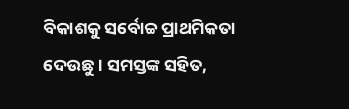ବିକାଶକୁ ସର୍ବୋଚ୍ଚ ପ୍ରାଥମିକତା ଦେଉଛୁ । ସମସ୍ତଙ୍କ ସହିତ,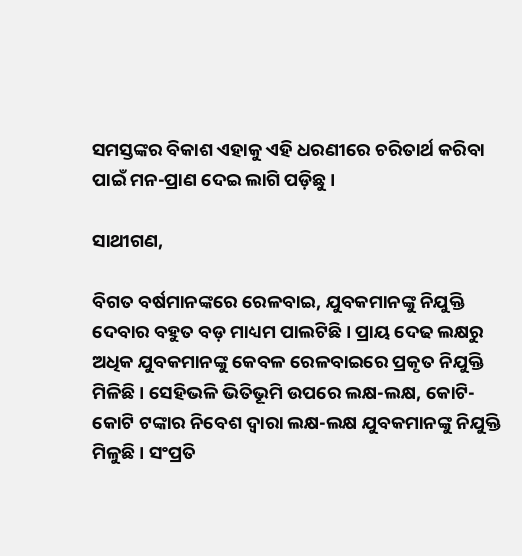ସମସ୍ତଙ୍କର ବିକାଶ ଏହାକୁ ଏହି ଧରଣୀରେ ଚରିତାର୍ଥ କରିବା ପାଇଁ ମନ-ପ୍ରାଣ ଦେଇ ଲାଗି ପଡ଼ିଛୁ ।

ସାଥୀଗଣ,

ବିଗତ ବର୍ଷମାନଙ୍କରେ ରେଳବାଇ, ଯୁବକମାନଙ୍କୁ ନିଯୁକ୍ତି ଦେବାର ବହୁତ ବଡ଼ ମାଧ୍ୟମ ପାଲଟିଛି। ପ୍ରାୟ ଦେଢ ଲକ୍ଷରୁ ଅଧିକ ଯୁବକମାନଙ୍କୁ କେବଳ ରେଳବାଇରେ ପ୍ରକୃତ ନିଯୁକ୍ତି ମିଳିଛି । ସେହିଭଳି ଭିତିଭୂମି ଉପରେ ଲକ୍ଷ-ଲକ୍ଷ, କୋଟି-କୋଟି ଟଙ୍କାର ନିବେଶ ଦ୍ୱାରା ଲକ୍ଷ-ଲକ୍ଷ ଯୁବକମାନଙ୍କୁ ନିଯୁକ୍ତି ମିଳୁଛି । ସଂପ୍ରତି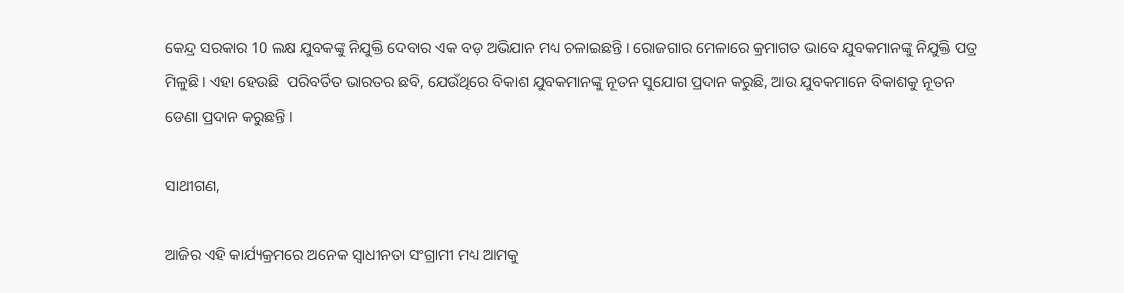କେନ୍ଦ୍ର ସରକାର 10 ଲକ୍ଷ ଯୁବକଙ୍କୁ ନିଯୁକ୍ତି ଦେବାର ଏକ ବଡ଼ ଅଭିଯାନ ମଧ୍ୟ ଚଳାଇଛନ୍ତି । ରୋଜଗାର ମେଳାରେ କ୍ରମାଗତ ଭାବେ ଯୁବକମାନଙ୍କୁ ନିଯୁକ୍ତି ପତ୍ର ମିଳୁଛି । ଏହା ହେଉଛି  ପରିବର୍ତିତ ଭାରତର ଛବି, ଯେଉଁଥିରେ ବିକାଶ ଯୁବକମାନଙ୍କୁ ନୂତନ ସୁଯୋଗ ପ୍ରଦାନ କରୁଛି, ଆଉ ଯୁବକମାନେ ବିକାଶକୁ ନୂତନ ଡେଣା ପ୍ରଦାନ କରୁଛନ୍ତି ।

ସାଥୀଗଣ,

ଆଜିର ଏହି କାର୍ଯ୍ୟକ୍ରମରେ ଅନେକ ସ୍ୱାଧୀନତା ସଂଗ୍ରାମୀ ମଧ୍ୟ ଆମକୁ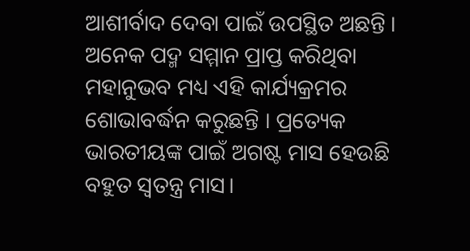ଆଶୀର୍ବାଦ ଦେବା ପାଇଁ ଉପସ୍ଥିତ ଅଛନ୍ତି । ଅନେକ ପଦ୍ମ ସମ୍ମାନ ପ୍ରାପ୍ତ କରିଥିବା ମହାନୁଭବ ମଧ୍ୟ ଏହି କାର୍ଯ୍ୟକ୍ରମର ଶୋଭାବର୍ଦ୍ଧନ କରୁଛନ୍ତି । ପ୍ରତ୍ୟେକ ଭାରତୀୟଙ୍କ ପାଇଁ ଅଗଷ୍ଟ ମାସ ହେଉଛି ବହୁତ ସ୍ୱତନ୍ତ୍ର ମାସ।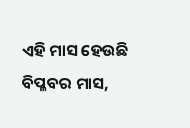ଏହି ମାସ ହେଉଛି ବିପ୍ଳବର ମାସ,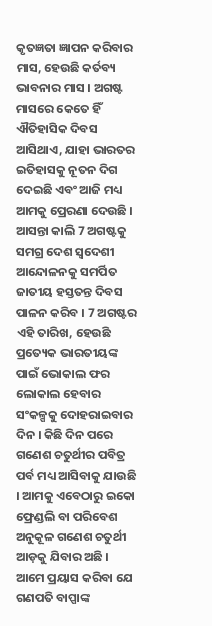କୃତଜ୍ଞତା ଜ୍ଞାପନ କରିବାର ମାସ, ହେଉଛି କର୍ତବ୍ୟ ଭାବନାର ମାସ । ଅଗଷ୍ଟ ମାସରେ କେତେ ହିଁ ଐତିହାସିକ ଦିବସ ଆସିଥାଏ, ଯାହା ଭାରତର ଇତିହାସକୁ ନୂତନ ଦିଗ ଦେଇଛି ଏବଂ ଆଜି ମଧ୍ୟ ଆମକୁ ପ୍ରେରଣା ଦେଉଛି । ଆସନ୍ତା କାଲି 7 ଅଗଷ୍ଟକୁ ସମଗ୍ର ଦେଶ ସ୍ୱଦେଶୀ ଆନ୍ଦୋଳନକୁ ସମର୍ପିତ ଜାତୀୟ ହସ୍ତତନ୍ତ ଦିବସ ପାଳନ କରିବ । 7 ଅଗଷ୍ଟର ଏହି ତାରିଖ, ହେଉଛି ପ୍ରତ୍ୟେକ ଭାରତୀୟଙ୍କ ପାଇଁ ଭୋକାଲ ଫର ଲୋକାଲ ହେବାର ସଂକଳ୍ପକୁ ଦୋହରାଇବାର ଦିନ । କିଛି ଦିନ ପରେ ଗଣେଶ ଚତୁର୍ଥୀର ପବିତ୍ର ପର୍ବ ମଧ୍ୟ ଆସିବାକୁ ଯାଉଛି । ଆମକୁ ଏବେଠାରୁ ଇକୋ ଫ୍ରେଣ୍ଡଲି ବା ପରିବେଶ ଅନୁକୂଳ ଗଣେଶ ଚତୁର୍ଥୀ ଆଡ଼କୁ ଯିବାର ଅଛି । ଆମେ ପ୍ରୟାସ କରିବା ଯେ ଗଣପତି ବାପ୍ପାଙ୍କ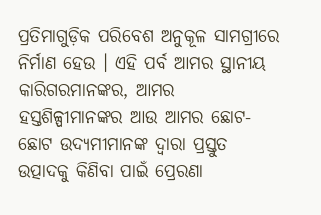ପ୍ରତିମାଗୁଡ଼ିକ ପରିବେଶ ଅନୁକୂଳ ସାମଗ୍ରୀରେ ନିର୍ମାଣ ହେଉ । ଏହି ପର୍ବ ଆମର ସ୍ଥାନୀୟ କାରିଗରମାନଙ୍କର, ଆମର ହସ୍ତଶିଳ୍ପୀମାନଙ୍କର ଆଉ ଆମର ଛୋଟ- ଛୋଟ ଉଦ୍ୟମୀମାନଙ୍କ ଦ୍ୱାରା ପ୍ରସ୍ତୁତ ଉତ୍ପାଦକୁ କିଣିବା ପାଇଁ ପ୍ରେରଣା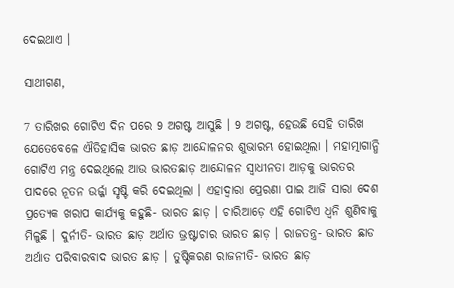ଦେଇଥାଏ ।

ସାଥୀଗଣ,

7 ତାରିଖର ଗୋଟିଏ ଦିନ ପରେ 9 ଅଗଷ୍ଟ ଆସୁଛି । 9 ଅଗଷ୍ଟ, ହେଉଛି ସେହି ତାରିଖ ଯେତେବେଳେ ଐତିହାସିକ ଭାରତ ଛାଡ଼ ଆନ୍ଦୋଳନର ଶୁଭାରମ୍ଭ ହୋଇଥିଲା । ମହାତ୍ମାଗାନ୍ଧି ଗୋଟିଏ ମନ୍ତ୍ର ଦେଇଥିଲେ ଆଉ ଭାରତଛାଡ଼ ଆନ୍ଦୋଳନ ସ୍ୱାଧୀନତା ଆଡ଼କୁ ଭାରତର ପାଦରେ ନୂତନ ଉର୍ଜ୍ଜା ସୃଷ୍ଟି କରି ଦେଇଥିଲା । ଏହାଦ୍ୱାରା ପ୍ରେରଣା ପାଇ ଆଜି ସାରା ଦେଶ ପ୍ରତ୍ୟେକ ଖରାପ କାର୍ଯ୍ୟକୁ କହୁଛି- ଭାରତ ଛାଡ଼ । ଚାରିଆଡ଼େ ଏହି ଗୋଟିଏ ଧ୍ୱନି ଶୁଣିବାକୁ ମିଳୁଛି । ଦୁର୍ନୀତି- ଭାରତ ଛାଡ଼ ଅର୍ଥାତ ଭ୍ରଷ୍ଟାଚାର ଭାରତ ଛାଡ଼ । ରାଜତନ୍ତ୍ର- ଭାରତ ଛାଡ ଅର୍ଥାତ ପରିବାରବାଦ ଭାରତ ଛାଡ଼ । ତୁଷ୍ଟିକରଣ ରାଜନୀତି- ଭାରତ ଛାଡ଼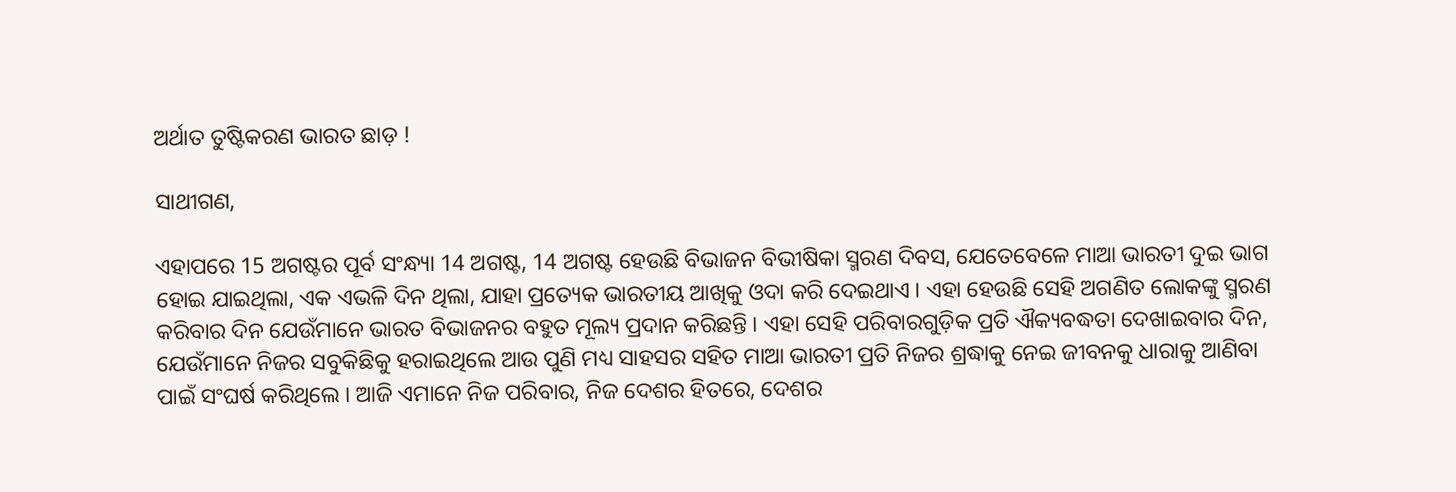ଅର୍ଥାତ ତୁଷ୍ଟିକରଣ ଭାରତ ଛାଡ଼ !

ସାଥୀଗଣ,

ଏହାପରେ 15 ଅଗଷ୍ଟର ପୂର୍ବ ସଂନ୍ଧ୍ୟା 14 ଅଗଷ୍ଟ, 14 ଅଗଷ୍ଟ ହେଉଛି ବିଭାଜନ ବିଭୀଷିକା ସ୍ମରଣ ଦିବସ, ଯେତେବେଳେ ମାଆ ଭାରତୀ ଦୁଇ ଭାଗ ହୋଇ ଯାଇଥିଲା, ଏକ ଏଭଳି ଦିନ ଥିଲା, ଯାହା ପ୍ରତ୍ୟେକ ଭାରତୀୟ ଆଖିକୁ ଓଦା କରି ଦେଇଥାଏ । ଏହା ହେଉଛି ସେହି ଅଗଣିତ ଲୋକଙ୍କୁ ସ୍ମରଣ କରିବାର ଦିନ ଯେଉଁମାନେ ଭାରତ ବିଭାଜନର ବହୁତ ମୂଲ୍ୟ ପ୍ରଦାନ କରିଛନ୍ତି । ଏହା ସେହି ପରିବାରଗୁଡ଼ିକ ପ୍ରତି ଐକ୍ୟବଦ୍ଧତା ଦେଖାଇବାର ଦିନ, ଯେଉଁମାନେ ନିଜର ସବୁକିଛିକୁ ହରାଇଥିଲେ ଆଉ ପୁଣି ମଧ୍ୟ ସାହସର ସହିତ ମାଆ ଭାରତୀ ପ୍ରତି ନିଜର ଶ୍ରଦ୍ଧାକୁ ନେଇ ଜୀବନକୁ ଧାରାକୁ ଆଣିବା ପାଇଁ ସଂଘର୍ଷ କରିଥିଲେ । ଆଜି ଏମାନେ ନିଜ ପରିବାର, ନିଜ ଦେଶର ହିତରେ, ଦେଶର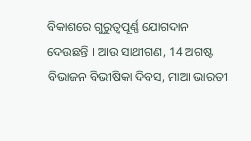ବିକାଶରେ ଗୁରୁତ୍ୱପୂର୍ଣ୍ଣ ଯୋଗଦାନ ଦେଉଛନ୍ତି । ଆଉ ସାଥୀଗଣ, 14 ଅଗଷ୍ଟ ବିଭାଜନ ବିଭୀଷିକା ଦିବସ, ମାଆ ଭାରତୀ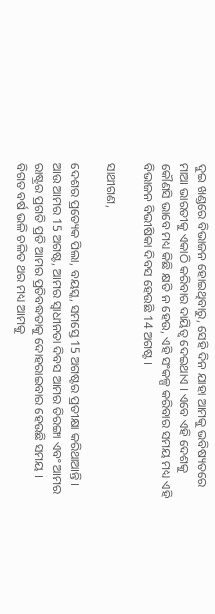ଦୁଇ ଖଣ୍ଡରେ ବିଭାଜନ ହୋଇଥିବାରୁ, ସେହି ଦିନ ଯାହା ଆମକୁ ଭବିଷ୍ୟତରେ ମାଆ ଭାରତୀକୁ ଏକାଠି କରିବାର ଦାୟିତ୍ୱ ଦେଇଥାଏ । ଏବେ ଏହି ଦେଶକୁ କୌଣସି ଭାବେ ମଧ୍ୟ କିଛି କ୍ଷତି ନ ହେଉ, ଏହି ସଂକଳ୍ପ କରିବାର ସମୟ ମଧ୍ୟ ଏହି ବିଭାଜନ ବିଭୀଷିକା ଦିବସ ହେଉଛି 14 ଅଗଷ୍ଟ ।

ସାଥୀଗଣ,

ଦେଶର ପ୍ରତ୍ୟେକ ପିଲା, ବୟସ୍କ, ସମସ୍ତେ 15 ଅଗଷ୍ଟର ପ୍ରତୀକ୍ଷା କରିଥାଆନ୍ତି । ଆଉ ଆମର 15 ଅଗଷ୍ଟ, ଆମର ସ୍ୱାଧୀନତା ଦିବସ ଆମର ତିରଙ୍ଗା ଏବଂ ଆମର ରାଷ୍ଟ୍ରର ପ୍ରଗତି ପ୍ରତି ଆମର ପ୍ରତିବଦ୍ଧତାକୁ ଦୋହରାଇବାର ହେଉଛି ସମୟ । ବିଗତ ବର୍ଷ ଭଳି ଚଳିତ ଥର ମଧ୍ୟ ଆମକୁ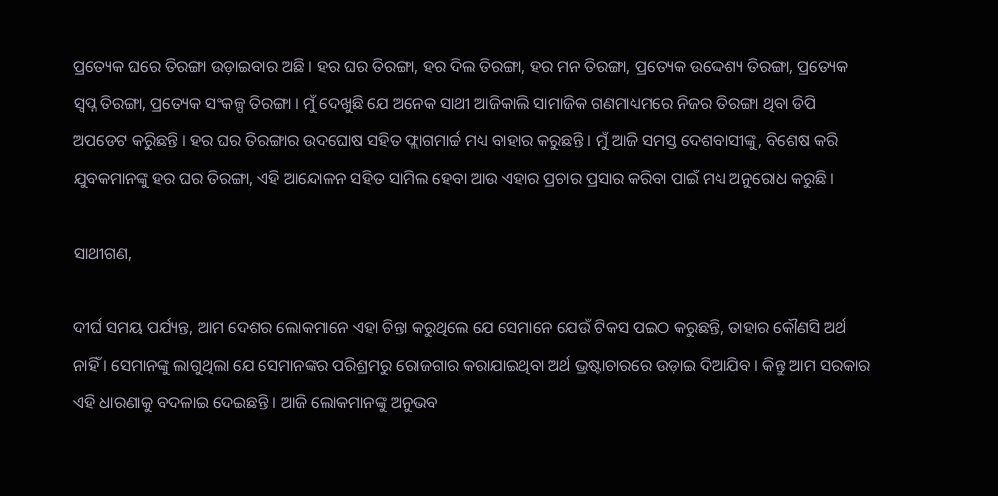ପ୍ରତ୍ୟେକ ଘରେ ତିରଙ୍ଗା ଉଡ଼ାଇବାର ଅଛି । ହର ଘର ତିରଙ୍ଗା, ହର ଦିଲ ତିରଙ୍ଗା, ହର ମନ ତିରଙ୍ଗା, ପ୍ରତ୍ୟେକ ଉଦ୍ଦେଶ୍ୟ ତିରଙ୍ଗା, ପ୍ରତ୍ୟେକ ସ୍ୱପ୍ନ ତିରଙ୍ଗା, ପ୍ରତ୍ୟେକ ସଂକଳ୍ପ ତିରଙ୍ଗା । ମୁଁ ଦେଖୁଛି ଯେ ଅନେକ ସାଥୀ ଆଜିକାଲି ସାମାଜିକ ଗଣମାଧ୍ୟମରେ ନିଜର ତିରଙ୍ଗା ଥିବା ଡିପି ଅପଡେଟ କରିୁଛନ୍ତି । ହର ଘର ତିରଙ୍ଗାର ଉଦଘୋଷ ସହିତ ଫ୍ଲାଗମାର୍ଚ୍ଚ ମଧ୍ୟ ବାହାର କରୁଛନ୍ତି । ମୁଁ ଆଜି ସମସ୍ତ ଦେଶବାସୀଙ୍କୁ, ବିଶେଷ କରି ଯୁବକମାନଙ୍କୁ ହର ଘର ତିରଙ୍ଗା, ଏହି ଆନ୍ଦୋଳନ ସହିତ ସାମିଲ ହେବା ଆଉ ଏହାର ପ୍ରଚାର ପ୍ରସାର କରିବା ପାଇଁ ମଧ୍ୟ ଅନୁରୋଧ କରୁଛି ।

ସାଥୀଗଣ,

ଦୀର୍ଘ ସମୟ ପର୍ଯ୍ୟନ୍ତ, ଆମ ଦେଶର ଲୋକମାନେ ଏହା ଚିନ୍ତା କରୁଥିଲେ ଯେ ସେମାନେ ଯେଉଁ ଟିକସ ପଇଠ କରୁଛନ୍ତି, ତାହାର କୌଣସି ଅର୍ଥ ନାହିଁ । ସେମାନଙ୍କୁ ଲାଗୁଥିଲା ଯେ ସେମାନଙ୍କର ପରିଶ୍ରମରୁ ରୋଜଗାର କରାଯାଇଥିବା ଅର୍ଥ ଭ୍ରଷ୍ଟାଚାରରେ ଉଡ଼ାଇ ଦିଆଯିବ । କିନ୍ତୁ ଆମ ସରକାର ଏହି ଧାରଣାକୁ ବଦଳାଇ ଦେଇଛନ୍ତି । ଆଜି ଲୋକମାନଙ୍କୁ ଅନୁଭବ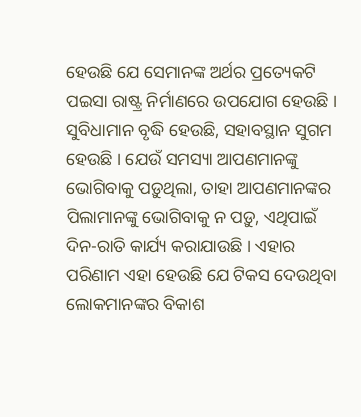ହେଉଛି ଯେ ସେମାନଙ୍କ ଅର୍ଥର ପ୍ରତ୍ୟେକଟି ପଇସା ରାଷ୍ଟ୍ର ନିର୍ମାଣରେ ଉପଯୋଗ ହେଉଛି । ସୁବିଧାମାନ ବୃଦ୍ଧି ହେଉଛି, ସହାବସ୍ଥାନ ସୁଗମ ହେଉଛି । ଯେଉଁ ସମସ୍ୟା ଆପଣମାନଙ୍କୁ ଭୋଗିବାକୁ ପଡ଼ୁଥିଲା, ତାହା ଆପଣମାନଙ୍କର ପିଲାମାନଙ୍କୁ ଭୋଗିବାକୁ ନ ପଡ଼ୁ, ଏଥିପାଇଁ ଦିନ-ରାତି କାର୍ଯ୍ୟ କରାଯାଉଛି । ଏହାର ପରିଣାମ ଏହା ହେଉଛି ଯେ ଟିକସ ଦେଉଥିବା ଲୋକମାନଙ୍କର ବିକାଶ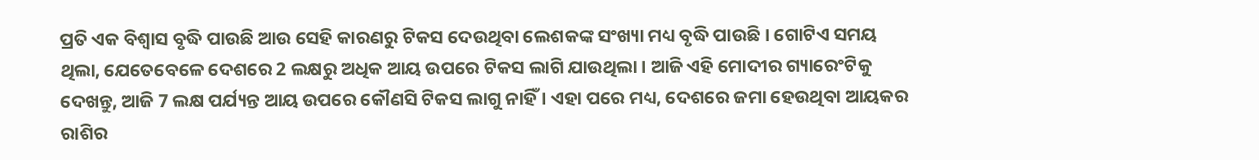ପ୍ରତି ଏକ ବିଶ୍ୱାସ ବୃଦ୍ଧି ପାଉଛି ଆଉ ସେହି କାରଣରୁ ଟିକସ ଦେଉଥିବା ଲେଶକଙ୍କ ସଂଖ୍ୟା ମଧ୍ୟ ବୃଦ୍ଧି ପାଉଛି । ଗୋଟିଏ ସମୟ ଥିଲା, ଯେତେବେଳେ ଦେଶରେ 2 ଲକ୍ଷରୁ ଅଧିକ ଆୟ ଉପରେ ଟିକସ ଲାଗି ଯାଉଥିଲା । ଆଜି ଏହି ମୋଦୀର ଗ୍ୟାରେଂଟିକୁ ଦେଖନ୍ତୁ, ଆଜି 7 ଲକ୍ଷ ପର୍ଯ୍ୟନ୍ତ ଆୟ ଉପରେ କୌଣସି ଟିକସ ଲାଗୁ ନାହିଁ । ଏହା ପରେ ମଧ୍ୟ, ଦେଶରେ ଜମା ହେଉଥିବା ଆୟକର ରାଶିର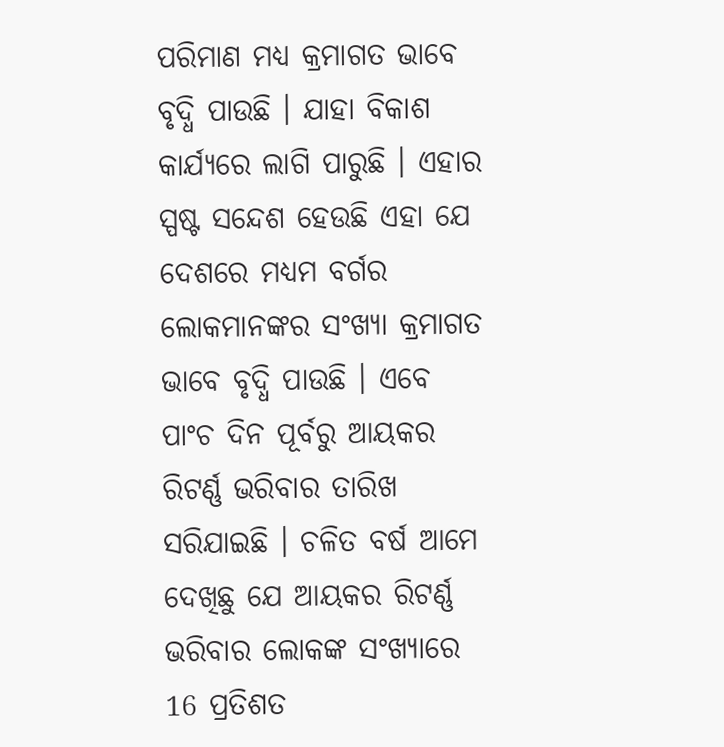ପରିମାଣ ମଧ୍ୟ କ୍ରମାଗତ ଭାବେ ବୃଦ୍ଧି ପାଉଛି । ଯାହା ବିକାଶ କାର୍ଯ୍ୟରେ ଲାଗି ପାରୁଛି । ଏହାର ସ୍ପଷ୍ଟ ସନ୍ଦେଶ ହେଉଛି ଏହା ଯେ ଦେଶରେ ମଧ୍ୟମ ବର୍ଗର ଲୋକମାନଙ୍କର ସଂଖ୍ୟା କ୍ରମାଗତ ଭାବେ ବୃଦ୍ଧି ପାଉଛି । ଏବେ ପାଂଚ ଦିନ ପୂର୍ବରୁ ଆୟକର ରିଟର୍ଣ୍ଣ ଭରିବାର ତାରିଖ ସରିଯାଇଛି । ଚଳିତ ବର୍ଷ ଆମେ ଦେଖିଛୁ ଯେ ଆୟକର ରିଟର୍ଣ୍ଣ ଭରିବାର ଲୋକଙ୍କ ସଂଖ୍ୟାରେ 16 ପ୍ରତିଶତ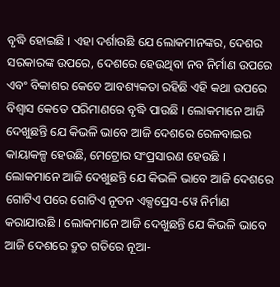ବୃଦ୍ଧି ହୋଇଛି । ଏହା ଦର୍ଶାଉଛି ଯେ ଲୋକମାନଙ୍କର, ଦେଶର ସରକାରଙ୍କ ଉପରେ, ଦେଶରେ ହେଉଥିବା ନବ ନିର୍ମାଣ ଉପରେ ଏବଂ ବିକାଶର କେତେ ଆବଶ୍ୟକତା ରହିଛି ଏହି କଥା ଉପରେ ବିଶ୍ୱାସ କେତେ ପରିମାଣରେ ବୃଦ୍ଧି ପାଉଛି । ଲୋକମାନେ ଆଜି ଦେଖୁଛନ୍ତି ଯେ କିଭଳି ଭାବେ ଆଜି ଦେଶରେ ରେଳବାଇର କାୟାକଳ୍ପ ହେଉଛି, ମେଟ୍ରୋର ସଂପ୍ରସାରଣ ହେଉଛି । ଲୋକମାନେ ଆଜି ଦେଖୁଛନ୍ତି ଯେ କିଭଳି ଭାବେ ଆଜି ଦେଶରେ ଗୋଟିଏ ପରେ ଗୋଟିଏ ନୂତନ ଏକ୍ସପ୍ରେସ-ୱେ ନିର୍ମାଣ କରାଯାଉଛି । ଲୋକମାନେ ଆଜି ଦେଖୁଛନ୍ତି ଯେ କିଭଳି ଭାବେ ଆଜି ଦେଶରେ ଦ୍ରୁତ ଗତିରେ ନୂଆ-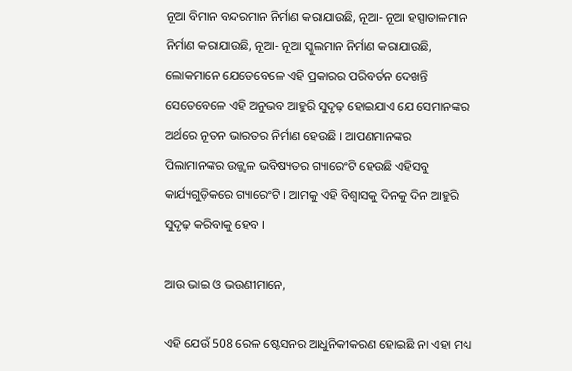ନୂଆ ବିମାନ ବନ୍ଦରମାନ ନିର୍ମାଣ କରାଯାଉଛି, ନୂଆ- ନୂଆ ହସ୍ପାତାଳମାନ ନିର୍ମାଣ କରାଯାଉଛି, ନୂଆ- ନୂଆ ସ୍କୁଲମାନ ନିର୍ମାଣ କରାଯାଉଛି, ଲୋକମାନେ ଯେତେବେଳେ ଏହି ପ୍ରକାରର ପରିବର୍ତନ ଦେଖନ୍ତି ସେତେବେଳେ ଏହି ଅନୁଭବ ଆହୁରି ସୁଦୃଢ଼ ହୋଇଯାଏ ଯେ ସେମାନଙ୍କର ଅର୍ଥରେ ନୂତନ ଭାରତର ନିର୍ମାଣ ହେଉଛି । ଆପଣମାନଙ୍କର ପିଲାମାନଙ୍କର ଉଜ୍ଜ୍ୱଳ ଭବିଷ୍ୟତର ଗ୍ୟାରେଂଟି ହେଉଛି ଏହିସବୁ କାର୍ଯ୍ୟଗୁଡ଼ିକରେ ଗ୍ୟାରେଂଟି । ଆମକୁ ଏହି ବିଶ୍ୱାସକୁ ଦିନକୁ ଦିନ ଆହୁରି ସୁଦୃଢ଼ କରିବାକୁ ହେବ ।

ଆଉ ଭାଇ ଓ ଭଉଣୀମାନେ,

ଏହି ଯେଉଁ 508 ରେଳ ଷ୍ଟେସନର ଆଧୁନିକୀକରଣ ହୋଇଛି ନା ଏହା ମଧ୍ୟ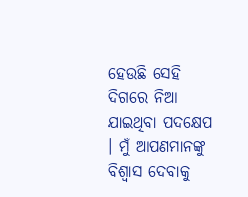ହେଉଛି ସେହି ଦିଗରେ ନିଆ ଯାଇଥିବା ପଦକ୍ଷେପ । ମୁଁ ଆପଣମାନଙ୍କୁ ବିଶ୍ୱାସ ଦେବାକୁ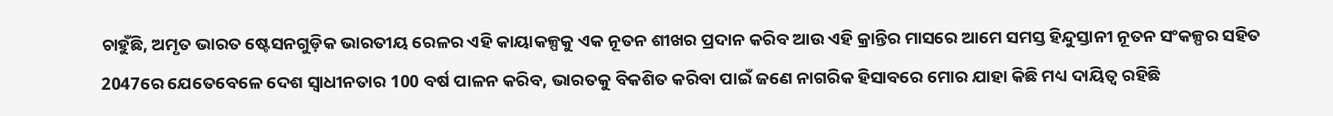ଚାହୁଁଛି, ଅମୃତ ଭାରତ ଷ୍ଟେସନଗୁଡ଼ିକ ଭାରତୀୟ ରେଳର ଏହି କାୟାକଳ୍ପକୁ ଏକ ନୂତନ ଶୀଖର ପ୍ରଦାନ କରିବ ଆଉ ଏହି କ୍ରାନ୍ତିର ମାସରେ ଆମେ ସମସ୍ତ ହିନ୍ଦୁସ୍ତାନୀ ନୂତନ ସଂକଳ୍ପର ସହିତ 2047ରେ ଯେତେବେଳେ ଦେଶ ସ୍ୱାଧୀନତାର 100 ବର୍ଷ ପାଳନ କରିବ, ଭାରତକୁ ବିକଶିତ କରିବା ପାଇଁ ଜଣେ ନାଗରିକ ହିସାବରେ ମୋର ଯାହା କିଛି ମଧ୍ୟ ଦାୟିତ୍ୱ ରହିଛି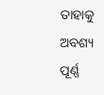ତାହାକୁ ଅବଶ୍ୟ ପୂର୍ଣ୍ଣ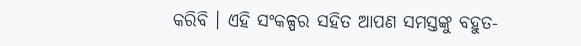କରିବି । ଏହି ସଂକଳ୍ପର ସହିତ ଆପଣ ସମସ୍ତଙ୍କୁ ବହୁତ-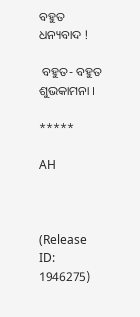ବହୁତ ଧନ୍ୟବାଦ !

 ବହୁତ- ବହୁତ ଶୁଭକାମନା ।

*****

AH



(Release ID: 1946275)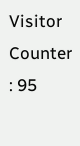Visitor Counter : 95